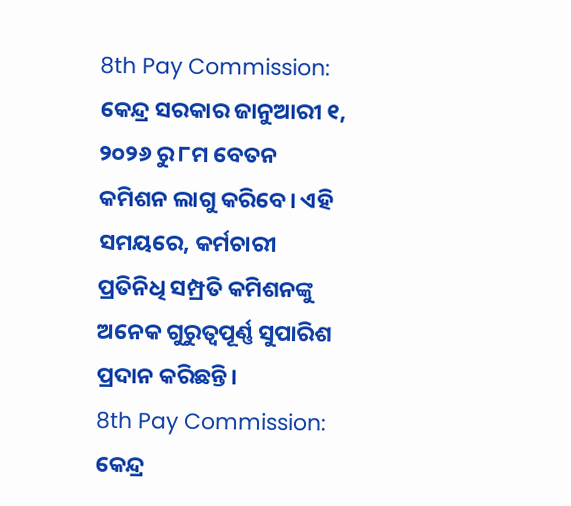8th Pay Commission: କେନ୍ଦ୍ର ସରକାର ଜାନୁଆରୀ ୧, ୨୦୨୬ ରୁ ୮ମ ବେତନ କମିଶନ ଲାଗୁ କରିବେ। ଏହି ସମୟରେ, କର୍ମଚାରୀ ପ୍ରତିନିଧି ସମ୍ପ୍ରତି କମିଶନଙ୍କୁ ଅନେକ ଗୁରୁତ୍ୱପୂର୍ଣ୍ଣ ସୁପାରିଶ ପ୍ରଦାନ କରିଛନ୍ତି।
8th Pay Commission: କେନ୍ଦ୍ର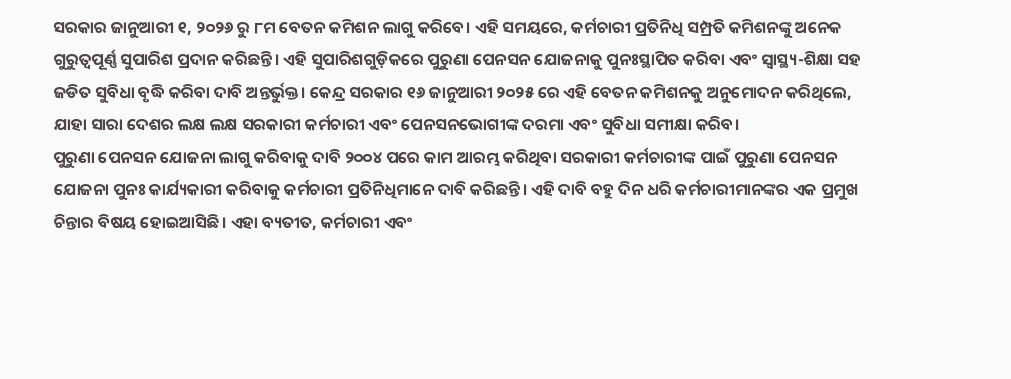ସରକାର ଜାନୁଆରୀ ୧, ୨୦୨୬ ରୁ ୮ମ ବେତନ କମିଶନ ଲାଗୁ କରିବେ। ଏହି ସମୟରେ, କର୍ମଚାରୀ ପ୍ରତିନିଧି ସମ୍ପ୍ରତି କମିଶନଙ୍କୁ ଅନେକ ଗୁରୁତ୍ୱପୂର୍ଣ୍ଣ ସୁପାରିଶ ପ୍ରଦାନ କରିଛନ୍ତି। ଏହି ସୁପାରିଶଗୁଡ଼ିକରେ ପୁରୁଣା ପେନସନ ଯୋଜନାକୁ ପୁନଃସ୍ଥାପିତ କରିବା ଏବଂ ସ୍ୱାସ୍ଥ୍ୟ-ଶିକ୍ଷା ସହ ଜଡିତ ସୁବିଧା ବୃଦ୍ଧି କରିବା ଦାବି ଅନ୍ତର୍ଭୁକ୍ତ। କେନ୍ଦ୍ର ସରକାର ୧୬ ଜାନୁଆରୀ ୨୦୨୫ ରେ ଏହି ବେତନ କମିଶନକୁ ଅନୁମୋଦନ କରିଥିଲେ, ଯାହା ସାରା ଦେଶର ଲକ୍ଷ ଲକ୍ଷ ସରକାରୀ କର୍ମଚାରୀ ଏବଂ ପେନସନଭୋଗୀଙ୍କ ଦରମା ଏବଂ ସୁବିଧା ସମୀକ୍ଷା କରିବ।
ପୁରୁଣା ପେନସନ ଯୋଜନା ଲାଗୁ କରିବାକୁ ଦାବି ୨୦୦୪ ପରେ କାମ ଆରମ୍ଭ କରିଥିବା ସରକାରୀ କର୍ମଚାରୀଙ୍କ ପାଇଁ ପୁରୁଣା ପେନସନ ଯୋଜନା ପୁନଃ କାର୍ଯ୍ୟକାରୀ କରିବାକୁ କର୍ମଚାରୀ ପ୍ରତିନିଧିମାନେ ଦାବି କରିଛନ୍ତି। ଏହି ଦାବି ବହୁ ଦିନ ଧରି କର୍ମଚାରୀମାନଙ୍କର ଏକ ପ୍ରମୁଖ ଚିନ୍ତାର ବିଷୟ ହୋଇଆସିଛି। ଏହା ବ୍ୟତୀତ, କର୍ମଚାରୀ ଏବଂ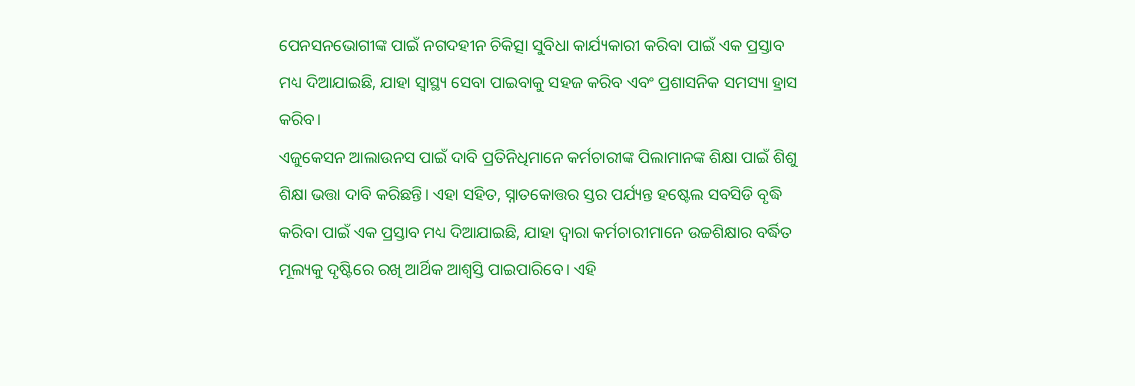ପେନସନଭୋଗୀଙ୍କ ପାଇଁ ନଗଦହୀନ ଚିକିତ୍ସା ସୁବିଧା କାର୍ଯ୍ୟକାରୀ କରିବା ପାଇଁ ଏକ ପ୍ରସ୍ତାବ ମଧ୍ୟ ଦିଆଯାଇଛି, ଯାହା ସ୍ୱାସ୍ଥ୍ୟ ସେବା ପାଇବାକୁ ସହଜ କରିବ ଏବଂ ପ୍ରଶାସନିକ ସମସ୍ୟା ହ୍ରାସ କରିବ।
ଏଜୁକେସନ ଆଲାଉନସ ପାଇଁ ଦାବି ପ୍ରତିନିଧିମାନେ କର୍ମଚାରୀଙ୍କ ପିଲାମାନଙ୍କ ଶିକ୍ଷା ପାଇଁ ଶିଶୁ ଶିକ୍ଷା ଭତ୍ତା ଦାବି କରିଛନ୍ତି। ଏହା ସହିତ, ସ୍ନାତକୋତ୍ତର ସ୍ତର ପର୍ଯ୍ୟନ୍ତ ହଷ୍ଟେଲ ସବସିଡି ବୃଦ୍ଧି କରିବା ପାଇଁ ଏକ ପ୍ରସ୍ତାବ ମଧ୍ୟ ଦିଆଯାଇଛି, ଯାହା ଦ୍ଵାରା କର୍ମଚାରୀମାନେ ଉଚ୍ଚଶିକ୍ଷାର ବର୍ଦ୍ଧିତ ମୂଲ୍ୟକୁ ଦୃଷ୍ଟିରେ ରଖି ଆର୍ଥିକ ଆଶ୍ୱସ୍ତି ପାଇପାରିବେ। ଏହି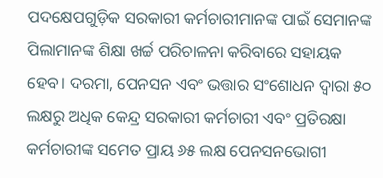ପଦକ୍ଷେପଗୁଡ଼ିକ ସରକାରୀ କର୍ମଚାରୀମାନଙ୍କ ପାଇଁ ସେମାନଙ୍କ ପିଲାମାନଙ୍କ ଶିକ୍ଷା ଖର୍ଚ୍ଚ ପରିଚାଳନା କରିବାରେ ସହାୟକ ହେବ। ଦରମା, ପେନସନ ଏବଂ ଭତ୍ତାର ସଂଶୋଧନ ଦ୍ୱାରା ୫୦ ଲକ୍ଷରୁ ଅଧିକ କେନ୍ଦ୍ର ସରକାରୀ କର୍ମଚାରୀ ଏବଂ ପ୍ରତିରକ୍ଷା କର୍ମଚାରୀଙ୍କ ସମେତ ପ୍ରାୟ ୬୫ ଲକ୍ଷ ପେନସନଭୋଗୀ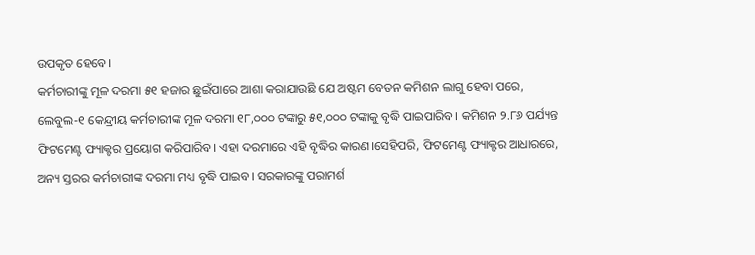ଉପକୃତ ହେବେ।
କର୍ମଚାରୀଙ୍କୁ ମୂଳ ଦରମା ୫୧ ହଜାର ଛୁଇଁପାରେ ଆଶା କରାଯାଉଛି ଯେ ଅଷ୍ଟମ ବେତନ କମିଶନ ଲାଗୁ ହେବା ପରେ, ଲେବୁଲ-୧ କେନ୍ଦ୍ରୀୟ କର୍ମଚାରୀଙ୍କ ମୂଳ ଦରମା ୧୮,୦୦୦ ଟଙ୍କାରୁ ୫୧,୦୦୦ ଟଙ୍କାକୁ ବୃଦ୍ଧି ପାଇପାରିବ। କମିଶନ ୨.୮୬ ପର୍ଯ୍ୟନ୍ତ ଫିଟମେଣ୍ଟ ଫ୍ୟାକ୍ଟର ପ୍ରୟୋଗ କରିପାରିବ। ଏହା ଦରମାରେ ଏହି ବୃଦ୍ଧିର କାରଣ।ସେହିପରି, ଫିଟମେଣ୍ଟ ଫ୍ୟାକ୍ଟର ଆଧାରରେ, ଅନ୍ୟ ସ୍ତରର କର୍ମଚାରୀଙ୍କ ଦରମା ମଧ୍ୟ ବୃଦ୍ଧି ପାଇବ। ସରକାରଙ୍କୁ ପରାମର୍ଶ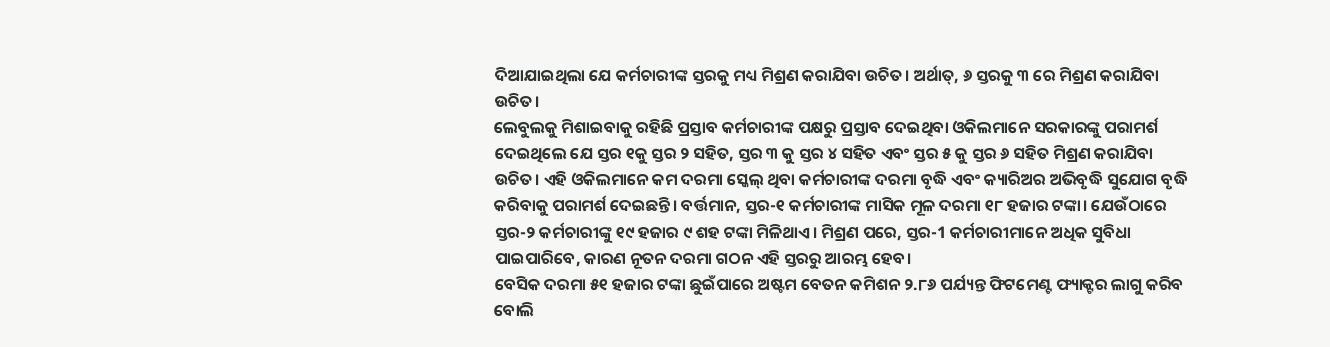ଦିଆଯାଇଥିଲା ଯେ କର୍ମଚାରୀଙ୍କ ସ୍ତରକୁ ମଧ୍ୟ ମିଶ୍ରଣ କରାଯିବା ଉଚିତ। ଅର୍ଥାତ୍, ୬ ସ୍ତରକୁ ୩ ରେ ମିଶ୍ରଣ କରାଯିବା ଉଚିତ।
ଲେବୁଲକୁ ମିଶାଇବାକୁ ରହିଛି ପ୍ରସ୍ତାବ କର୍ମଚାରୀଙ୍କ ପକ୍ଷରୁ ପ୍ରସ୍ତାବ ଦେଇଥିବା ଓକିଲମାନେ ସରକାରଙ୍କୁ ପରାମର୍ଶ ଦେଇଥିଲେ ଯେ ସ୍ତର ୧କୁ ସ୍ତର ୨ ସହିତ, ସ୍ତର ୩ କୁ ସ୍ତର ୪ ସହିତ ଏବଂ ସ୍ତର ୫ କୁ ସ୍ତର ୬ ସହିତ ମିଶ୍ରଣ କରାଯିବା ଉଚିତ। ଏହି ଓକିଲମାନେ କମ ଦରମା ସ୍କେଲ୍ ଥିବା କର୍ମଚାରୀଙ୍କ ଦରମା ବୃଦ୍ଧି ଏବଂ କ୍ୟାରିଅର ଅଭିବୃଦ୍ଧି ସୁଯୋଗ ବୃଦ୍ଧି କରିବାକୁ ପରାମର୍ଶ ଦେଇଛନ୍ତି। ବର୍ତ୍ତମାନ, ସ୍ତର-୧ କର୍ମଚାରୀଙ୍କ ମାସିକ ମୂଳ ଦରମା ୧୮ ହଜାର ଟଙ୍କା। ଯେଉଁଠାରେ ସ୍ତର-୨ କର୍ମଚାରୀଙ୍କୁ ୧୯ ହଜାର ୯ ଶହ ଟଙ୍କା ମିଳିଥାଏ। ମିଶ୍ରଣ ପରେ, ସ୍ତର-1 କର୍ମଚାରୀମାନେ ଅଧିକ ସୁବିଧା ପାଇପାରିବେ, କାରଣ ନୂତନ ଦରମା ଗଠନ ଏହି ସ୍ତରରୁ ଆରମ୍ଭ ହେବ।
ବେସିକ ଦରମା ୫୧ ହଜାର ଟଙ୍କା ଛୁଇଁପାରେ ଅଷ୍ଟମ ବେତନ କମିଶନ ୨.୮୬ ପର୍ଯ୍ୟନ୍ତ ଫିଟମେଣ୍ଟ ଫ୍ୟାକ୍ଟର ଲାଗୁ କରିବ ବୋଲି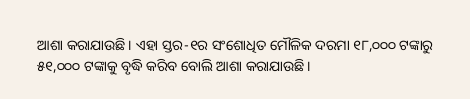ଆଶା କରାଯାଉଛି। ଏହା ସ୍ତର-୧ର ସଂଶୋଧିତ ମୌଳିକ ଦରମା ୧୮,୦୦୦ ଟଙ୍କାରୁ ୫୧,୦୦୦ ଟଙ୍କାକୁ ବୃଦ୍ଧି କରିବ ବୋଲି ଆଶା କରାଯାଉଛି।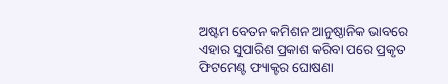ଅଷ୍ଟମ ବେତନ କମିଶନ ଆନୁଷ୍ଠାନିକ ଭାବରେ ଏହାର ସୁପାରିଶ ପ୍ରକାଶ କରିବା ପରେ ପ୍ରକୃତ ଫିଟମେଣ୍ଟ ଫ୍ୟାକ୍ଟର ଘୋଷଣା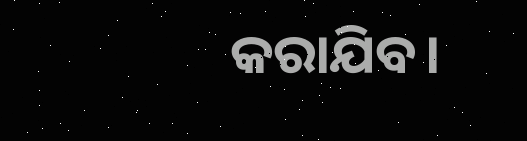କରାଯିବ।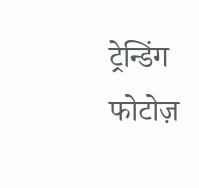ट्रेन्डिंग फोटोज़